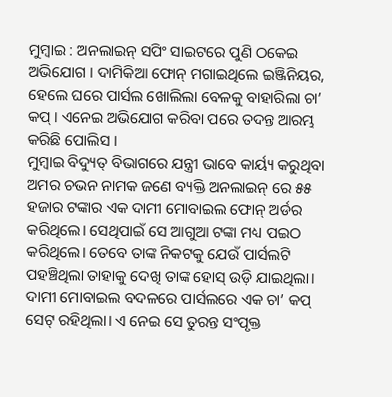ମୁମ୍ବାଇ : ଅନଲାଇନ୍ ସପିଂ ସାଇଟରେ ପୁଣି ଠକେଇ ଅଭିଯୋଗ । ଦାମିକିଆ ଫୋନ୍ ମଗାଇଥିଲେ ଇଞ୍ଜିନିୟର, ହେଲେ ଘରେ ପାର୍ସଲ ଖୋଲିଲା ବେଳକୁ ବାହାରିଲା ଚା’ କପ୍ । ଏନେଇ ଅଭିଯୋଗ କରିବା ପରେ ତଦନ୍ତ ଆରମ୍ଭ କରିଛି ପୋଲିସ ।
ମୁମ୍ବାଇ ବିଦ୍ୟୁତ୍ ବିଭାଗରେ ଯନ୍ତ୍ରୀ ଭାବେ କାର୍ୟ୍ୟ କରୁଥିବା ଅମର ଚଭନ ନାମକ ଜଣେ ବ୍ୟକ୍ତି ଅନଲାଇନ୍ ରେ ୫୫ ହଜାର ଟଙ୍କାର ଏକ ଦାମୀ ମୋବାଇଲ ଫୋନ୍ ଅର୍ଡର କରିଥିଲେ। ସେଥିପାଇଁ ସେ ଆଗୁଆ ଟଙ୍କା ମଧ୍ୟ ପଇଠ କରିଥିଲେ। ତେବେ ତାଙ୍କ ନିକଟକୁ ଯେଉଁ ପାର୍ସଲଟି ପହଞ୍ଚିଥିଲା ତାହାକୁ ଦେଖି ତାଙ୍କ ହୋସ୍ ଉଡ଼ି ଯାଇଥିଲା।
ଦାମୀ ମୋବାଇଲ ବଦଳରେ ପାର୍ସଲରେ ଏକ ଚା’ କପ୍ ସେଟ୍ ରହିଥିଲା। ଏ ନେଇ ସେ ତୁରନ୍ତ ସଂପୃକ୍ତ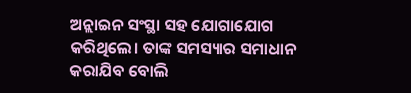ଅନ୍ଲାଇନ ସଂସ୍ଥା ସହ ଯୋଗାଯୋଗ କରିଥିଲେ। ତାଙ୍କ ସମସ୍ୟାର ସମାଧାନ କରାଯିବ ବୋଲି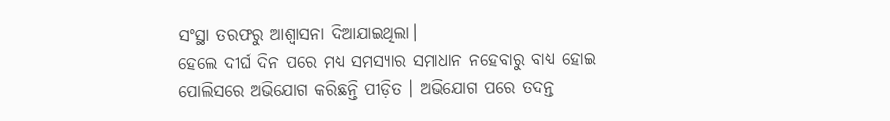ସଂସ୍ଥା ତରଫରୁ ଆଶ୍ବାସନା ଦିଆଯାଇଥିଲା।
ହେଲେ ଦୀର୍ଘ ଦିନ ପରେ ମଧ୍ୟ ସମସ୍ୟାର ସମାଧାନ ନହେବାରୁ ବାଧ୍ୟ ହୋଇ ପୋଲିସରେ ଅଭିଯୋଗ କରିଛନ୍ତି ପୀଡ଼ିତ । ଅଭିଯୋଗ ପରେ ତଦନ୍ତ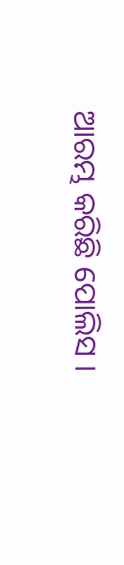ଆରମ୍ଭ କରିଛି ପୋଲିସ ।